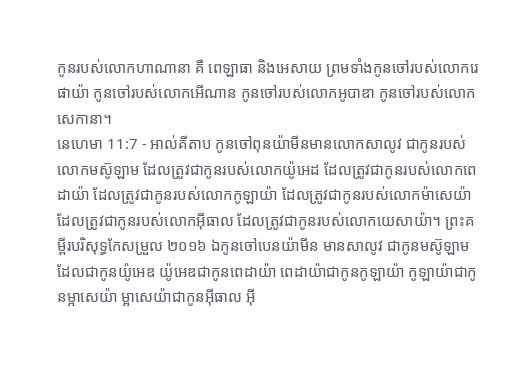កូនរបស់លោកហាណានា គឺ ពេឡាធា និងអេសាយ ព្រមទាំងកូនចៅរបស់លោករេផាយ៉ា កូនចៅរបស់លោកអើណាន កូនចៅរបស់លោកអូបាឌា កូនចៅរបស់លោកសេកានា។
នេហេមា 11:7 - អាល់គីតាប កូនចៅពុនយ៉ាមីនមានលោកសាលូវ ជាកូនរបស់លោកមស៊ូឡាម ដែលត្រូវជាកូនរបស់លោកយ៉ូអេដ ដែលត្រូវជាកូនរបស់លោកពេដាយ៉ា ដែលត្រូវជាកូនរបស់លោកកូឡាយ៉ា ដែលត្រូវជាកូនរបស់លោកម៉ាសេយ៉ា ដែលត្រូវជាកូនរបស់លោកអ៊ីធាល ដែលត្រូវជាកូនរបស់លោកយេសាយ៉ា។ ព្រះគម្ពីរបរិសុទ្ធកែសម្រួល ២០១៦ ឯកូនចៅបេនយ៉ាមីន មានសាលូវ ជាកូនមស៊ូឡាម ដែលជាកូនយ៉ូអេឌ យ៉ូអេឌជាកូនពេដាយ៉ា ពេដាយ៉ាជាកូនកូឡាយ៉ា កូឡាយ៉ាជាកូនម្អាសេយ៉ា ម្អាសេយ៉ាជាកូនអ៊ីធាល អ៊ី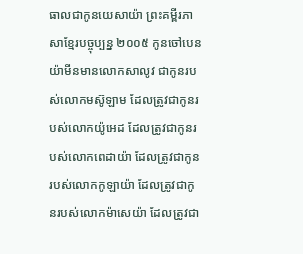ធាលជាកូនយេសាយ៉ា ព្រះគម្ពីរភាសាខ្មែរបច្ចុប្បន្ន ២០០៥ កូនចៅបេនយ៉ាមីនមានលោកសាលូវ ជាកូនរបស់លោកមស៊ូឡាម ដែលត្រូវជាកូនរបស់លោកយ៉ូអេដ ដែលត្រូវជាកូនរបស់លោកពេដាយ៉ា ដែលត្រូវជាកូនរបស់លោកកូឡាយ៉ា ដែលត្រូវជាកូនរបស់លោកម៉ាសេយ៉ា ដែលត្រូវជា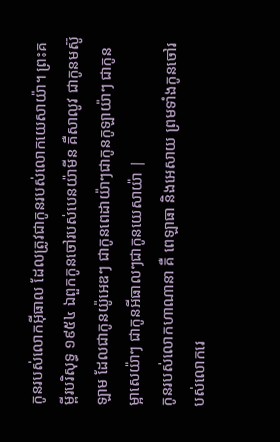កូនរបស់លោកអ៊ីធាល ដែលត្រូវជាកូនរបស់លោកយេសាយ៉ា។ ព្រះគម្ពីរបរិសុទ្ធ ១៩៥៤ ឯពួកកូនចៅរបស់បេនយ៉ាមីន គឺសាលូវ ជាកូនមស៊ូឡាម ដែលជាកូនយ៉ូអេឌៗ ជាកូនពេដាយ៉ាៗជាកូនកូឡាយ៉ាៗ ជាកូនម្អាសេយ៉ាៗ ជាកូនអីធាលៗជាកូនយេសាយ៉ា |
កូនរបស់លោកហាណានា គឺ ពេឡាធា និងអេសាយ ព្រមទាំងកូនចៅរបស់លោករេ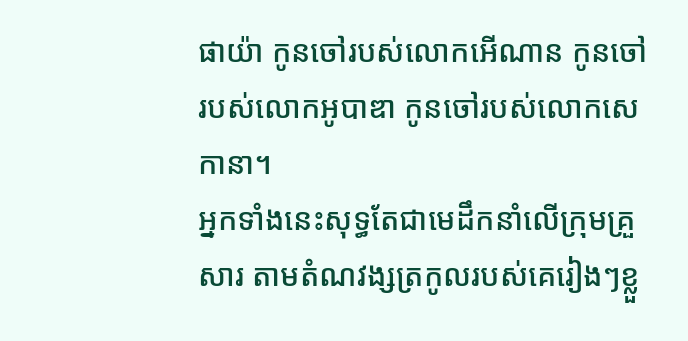ផាយ៉ា កូនចៅរបស់លោកអើណាន កូនចៅរបស់លោកអូបាឌា កូនចៅរបស់លោកសេកានា។
អ្នកទាំងនេះសុទ្ធតែជាមេដឹកនាំលើក្រុមគ្រួសារ តាមតំណវង្សត្រកូលរបស់គេរៀងៗខ្លួ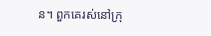ន។ ពួកគេរស់នៅក្រុ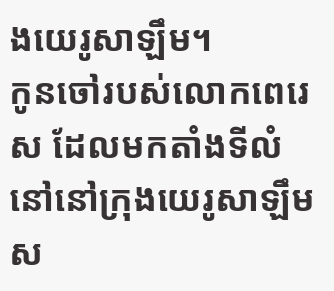ងយេរូសាឡឹម។
កូនចៅរបស់លោកពេរេស ដែលមកតាំងទីលំនៅនៅក្រុងយេរូសាឡឹមស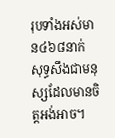រុបទាំងអស់មាន៤៦៨នាក់ សុទ្ធសឹងជាមនុស្សដែលមានចិត្តអង់អាច។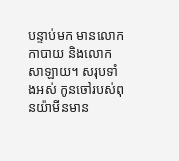បន្ទាប់មក មានលោកកាបាយ និងលោកសាឡាយ។ សរុបទាំងអស់ កូនចៅរបស់ពុនយ៉ាមីនមាន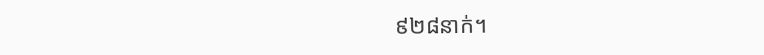៩២៨នាក់។